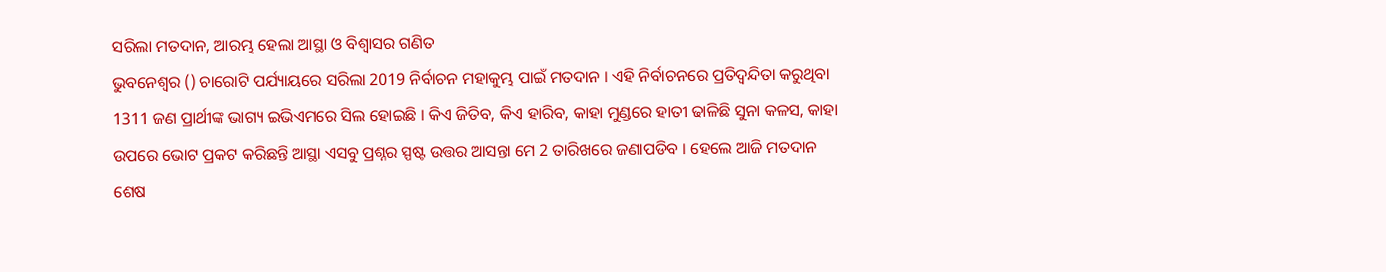ସରିଲା ମତଦାନ, ଆରମ୍ଭ ହେଲା ଆସ୍ଥା ଓ ବିଶ୍ୱାସର ଗଣିତ
ଭୁବନେଶ୍ବର () ଚାରୋଟି ପର୍ଯ୍ୟାୟରେ ସରିଲା 2019 ନିର୍ବାଚନ ମହାକୁମ୍ଭ ପାଇଁ ମତଦାନ । ଏହି ନିର୍ବାଚନରେ ପ୍ରତିଦ୍ବନ୍ଦିତା କରୁଥିବା 1311 ଜଣ ପ୍ରାର୍ଥୀଙ୍କ ଭାଗ୍ୟ ଇଭିଏମରେ ସିଲ ହୋଇଛି । କିଏ ଜିତିବ, କିଏ ହାରିବ, କାହା ମୁଣ୍ଡରେ ହାତୀ ଢାଳିଛି ସୁନା କଳସ, କାହା ଉପରେ ଭୋଟ ପ୍ରକଟ କରିଛନ୍ତି ଆସ୍ଥା ଏସବୁ ପ୍ରଶ୍ନର ସ୍ପଷ୍ଟ ଉତ୍ତର ଆସନ୍ତା ମେ 2 ତାରିଖରେ ଜଣାପଡିବ । ହେଲେ ଆଜି ମତଦାନ ଶେଷ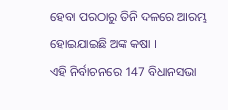ହେବା ପରଠାରୁ ତିନି ଦଳରେ ଆରମ୍ଭ ହୋଇଯାଇଛି ଅଙ୍କ କଷା ।
ଏହି ନିର୍ବାଚନରେ 147 ବିଧାନସଭା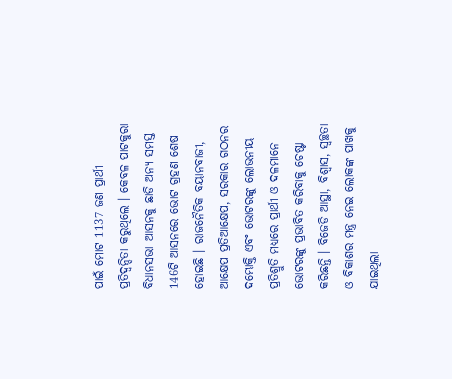ପାଇଁ ମୋଟ 1137 ଜଣ ପ୍ରାର୍ଥୀ ପ୍ରତିଦ୍ବନ୍ଦିତା କରୁଥିଲେ । କେବଳ ପାଟକୁରା ବିଧାନସଭା ଆସନକୁ ଛାଡି ଅନ୍ୟ ସମସ୍ତ 146ଟି ଆସନରେ ଭୋଟ ଗ୍ରହଣ ଶେଷ ହୋଇଛି । ରାଜନୈତିକ ବୟାନବାଜୀ, ଆକ୍ଷେପ ପ୍ରତିଆକ୍ଷେପ, ସରକାର ଗଠନର ଦମ୍ଭୋକ୍ତି ଏବଂ ଭୋଟରଙ୍କୁ ଲୋଭନୀୟ ପ୍ରତିଶ୍ରୁତି ମଧ୍ୟରେ ପ୍ରାର୍ଥୀ ଓ ଦଳମାନେ ଭୋଟରଙ୍କୁ ପ୍ରଭାବିତ କରିବାକୁ ଚେଷ୍ଟା କରିଛନ୍ତି । ବିଜେଡି ଆସ୍ଥା, ବିଶ୍ବାସ, ସ୍ବଚ୍ଛତା ଓ ବିକାଶର ମନ୍ତ୍ର ନେଇ ଲୋକଙ୍କ ପାଖକୁ ଯାଇଥିଲା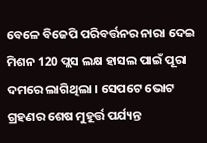ବେଳେ ବିଜେପି ପରିବର୍ତ୍ତନର ନାରା ଦେଇ ମିଶନ 120 ପ୍ଲସ ଲକ୍ଷ ହାସଲ ପାଇଁ ପୂରା ଦମରେ ଲାଗିଥିଲା । ସେପଟେ ଭୋଟ ଗ୍ରହଣର ଶେଷ ମୁହୂର୍ତ୍ତ ପର୍ଯ୍ୟନ୍ତ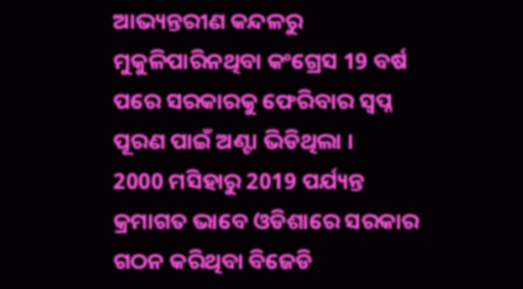ଆଭ୍ୟନ୍ତରୀଣ କନ୍ଦଳରୁ ମୁକୁଳିପାରିନଥିବା କଂଗ୍ରେସ 19 ବର୍ଷ ପରେ ସରକାରକୁ ଫେରିବାର ସ୍ବପ୍ନ ପୂରଣ ପାଇଁ ଅଣ୍ଟା ଭିଡିଥିଲା ।
2000 ମସିହାରୁ 2019 ପର୍ଯ୍ୟନ୍ତ କ୍ରମାଗତ ଭାବେ ଓଡିଶାରେ ସରକାର ଗଠନ କରିଥିବା ବିଜେଡି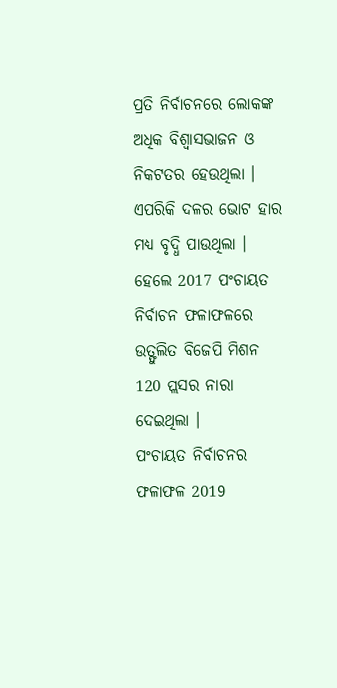ପ୍ରତି ନିର୍ବାଚନରେ ଲୋକଙ୍କ ଅଧିକ ବିଶ୍ବାସଭାଜନ ଓ ନିକଟତର ହେଉଥିଲା । ଏପରିକି ଦଳର ଭୋଟ ହାର ମଧ୍ୟ ବୃଦ୍ଧି ପାଉଥିଲା । ହେଲେ 2017 ପଂଚାୟତ ନିର୍ବାଚନ ଫଳାଫଳରେ ଉତ୍ଫୁଲିତ ବିଜେପି ମିଶନ 120 ପ୍ଲସର ନାରା ଦେଇଥିଲା ।
ପଂଚାୟତ ନିର୍ବାଚନର ଫଳାଫଳ 2019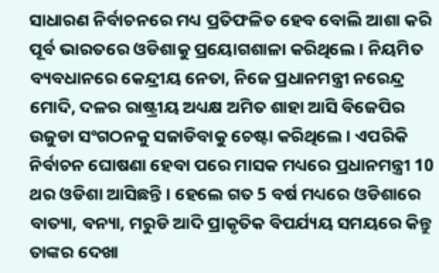ସାଧାରଣ ନିର୍ବାଚନରେ ମଧ୍ୟ ପ୍ରତିଫଳିତ ହେବ ବୋଲି ଆଶା କରି ପୂର୍ବ ଭାରତରେ ଓଡିଶାକୁ ପ୍ରୟୋଗଶାଳା କରିଥିଲେ । ନିୟମିତ ବ୍ୟବଧାନରେ କେନ୍ଦ୍ରୀୟ ନେତା, ନିଜେ ପ୍ରଧାନମନ୍ତ୍ରୀ ନରେନ୍ଦ୍ର ମୋଦି, ଦଳର ରାଷ୍ଟ୍ରୀୟ ଅଧ୍ୟକ୍ଷ ଅମିତ ଶାହା ଆସି ବିଜେପିର ଉଜୁଡା ସଂଗଠନକୁ ସଜାଡିବାକୁ ଚେଷ୍ଟା କରିଥିଲେ । ଏପରିକି ନିର୍ବାଚନ ଘୋଷଣା ହେବା ପରେ ମାସକ ମଧ୍ୟରେ ପ୍ରଧାନମନ୍ତ୍ରୀ 10 ଥର ଓଡିଶା ଆସିଛନ୍ତି । ହେଲେ ଗତ 5 ବର୍ଷ ମଧ୍ୟରେ ଓଡିଶାରେ ବାତ୍ୟା, ବନ୍ୟା, ମରୁଡି ଆଦି ପ୍ରାକୃତିକ ବିପର୍ଯ୍ୟୟ ସମୟରେ କିନ୍ତୁ ତାଙ୍କର ଦେଖା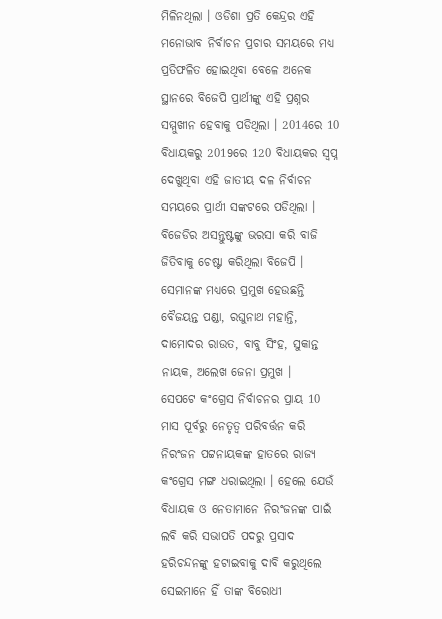ମିଳିନଥିଲା । ଓଡିଶା ପ୍ରତି କେନ୍ଦ୍ରର ଏହି ମନୋଭାବ ନିର୍ବାଚନ ପ୍ରଚାର ସମୟରେ ମଧ୍ୟ ପ୍ରତିଫଳିତ ହୋଇଥିବା ବେଳେ ଅନେକ ସ୍ଥାନରେ ବିଜେପି ପ୍ରାର୍ଥୀଙ୍କୁ ଏହି ପ୍ରଶ୍ନର ସମ୍ମୁଖୀନ ହେବାକୁ ପଡିଥିଲା । 2014ରେ 10 ବିଧାୟକରୁ 2019ରେ 120 ବିଧାୟକର ସ୍ବପ୍ନ ଦେଖୁଥିବା ଏହି ଜାତୀୟ ଦଳ ନିର୍ବାଚନ ସମୟରେ ପ୍ରାର୍ଥୀ ସଙ୍କଟରେ ପଡିଥିଲା । ବିଜେଡିର ଅସନ୍ତୁଷ୍ଟଙ୍କୁ ଭରସା କରି ବାଜି ଜିତିବାକୁ ଚେଷ୍ଟା କରିଥିଲା ବିଜେପି । ସେମାନଙ୍କ ମଧ୍ୟରେ ପ୍ରମୁଖ ହେଉଛନ୍ତି ବୈଜୟନ୍ତ ପଣ୍ଡା, ରଘୁନାଥ ମହାନ୍ତି, ଦାମୋଦର ରାଉତ, ବାବୁ ସିଂହ, ସୁକାନ୍ତ ନାୟକ, ଅଲେଖ ଜେନା ପ୍ରମୁଖ ।
ସେପଟେ କଂଗ୍ରେସ ନିର୍ବାଚନର ପ୍ରାୟ 10 ମାସ ପୂର୍ବରୁ ନେତୃତ୍ବ ପରିବର୍ତ୍ତନ କରି ନିରଂଜନ ପଟ୍ଟନାୟକଙ୍କ ହାତରେ ରାଜ୍ୟ କଂଗ୍ରେସ ମଙ୍ଗ ଧରାଇଥିଲା । ହେଲେ ଯେଉଁ ବିଧାୟକ ଓ ନେତାମାନେ ନିରଂଜନଙ୍କ ପାଇଁ ଲବି କରି ସଭାପତି ପଦରୁ ପ୍ରସାଦ ହରିଚନ୍ଦନଙ୍କୁ ହଟାଇବାକୁ ଦାବି କରୁଥିଲେ ସେଇମାନେ ହିଁ ତାଙ୍କ ବିରୋଧୀ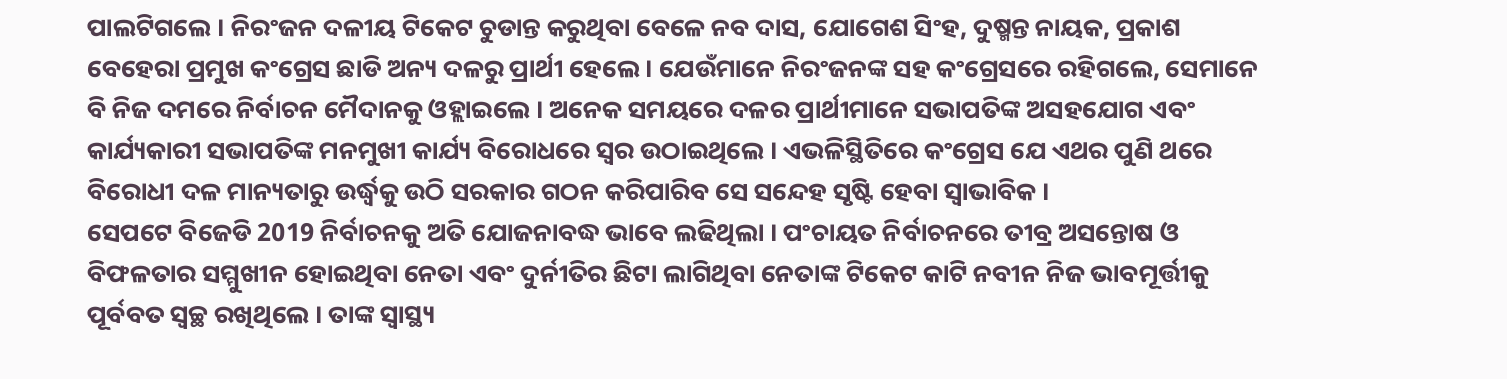ପାଲଟିଗଲେ । ନିରଂଜନ ଦଳୀୟ ଟିକେଟ ଚୁଡାନ୍ତ କରୁଥିବା ବେଳେ ନବ ଦାସ, ଯୋଗେଶ ସିଂହ, ଦୁଷ୍ମନ୍ତ ନାୟକ, ପ୍ରକାଶ ବେହେରା ପ୍ରମୁଖ କଂଗ୍ରେସ ଛାଡି ଅନ୍ୟ ଦଳରୁ ପ୍ରାର୍ଥୀ ହେଲେ । ଯେଉଁମାନେ ନିରଂଜନଙ୍କ ସହ କଂଗ୍ରେସରେ ରହିଗଲେ, ସେମାନେ ବି ନିଜ ଦମରେ ନିର୍ବାଚନ ମୈଦାନକୁ ଓହ୍ଲାଇଲେ । ଅନେକ ସମୟରେ ଦଳର ପ୍ରାର୍ଥୀମାନେ ସଭାପତିଙ୍କ ଅସହଯୋଗ ଏବଂ କାର୍ଯ୍ୟକାରୀ ସଭାପତିଙ୍କ ମନମୁଖୀ କାର୍ଯ୍ୟ ବିରୋଧରେ ସ୍ବର ଉଠାଇଥିଲେ । ଏଭଳିସ୍ଥିତିରେ କଂଗ୍ରେସ ଯେ ଏଥର ପୁଣି ଥରେ ବିରୋଧୀ ଦଳ ମାନ୍ୟତାରୁ ଉର୍ଦ୍ଧ୍ବକୁ ଉଠି ସରକାର ଗଠନ କରିପାରିବ ସେ ସନ୍ଦେହ ସୃଷ୍ଟି ହେବା ସ୍ବାଭାବିକ ।
ସେପଟେ ବିଜେଡି 2019 ନିର୍ବାଚନକୁ ଅତି ଯୋଜନାବଦ୍ଧ ଭାବେ ଲଢିଥିଲା । ପଂଚାୟତ ନିର୍ବାଚନରେ ତୀବ୍ର ଅସନ୍ତୋଷ ଓ ବିଫଳତାର ସମ୍ମୁଖୀନ ହୋଇଥିବା ନେତା ଏବଂ ଦୁର୍ନୀତିର ଛିଟା ଲାଗିଥିବା ନେତାଙ୍କ ଟିକେଟ କାଟି ନବୀନ ନିଜ ଭାବମୂର୍ତ୍ତୀକୁ ପୂର୍ବବତ ସ୍ବଚ୍ଛ ରଖିଥିଲେ । ତାଙ୍କ ସ୍ବାସ୍ଥ୍ୟ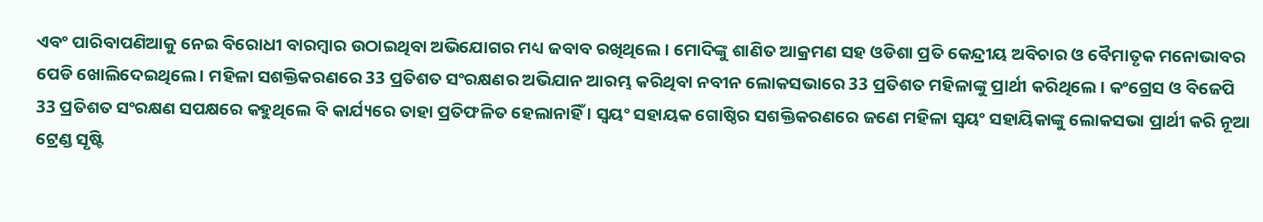ଏବଂ ପାରିବାପଣିଆକୁ ନେଇ ବିରୋଧୀ ବାରମ୍ବାର ଉଠାଇଥିବା ଅଭିଯୋଗର ମଧ୍ୟ ଜବାବ ରଖିଥିଲେ । ମୋଦିଙ୍କୁ ଶାଣିତ ଆକ୍ରମଣ ସହ ଓଡିଶା ପ୍ରତି କେନ୍ଦ୍ରୀୟ ଅବିଚାର ଓ ବୈମାତୃକ ମନୋଭାବର ପେଡି ଖୋଲିଦେଇଥିଲେ । ମହିଳା ସଶକ୍ତିକରଣରେ 33 ପ୍ରତିଶତ ସଂରକ୍ଷଣର ଅଭିଯାନ ଆରମ୍ଭ କରିଥିବା ନବୀନ ଲୋକସଭାରେ 33 ପ୍ରତିଶତ ମହିଳାଙ୍କୁ ପ୍ରାର୍ଥୀ କରିଥିଲେ । କଂଗ୍ରେସ ଓ ବିଜେପି 33 ପ୍ରତିଶତ ସଂରକ୍ଷଣ ସପକ୍ଷରେ କହୁଥିଲେ ବି କାର୍ଯ୍ୟରେ ତାହା ପ୍ରତିଫଳିତ ହେଲାନାହିଁ । ସ୍ବୟଂ ସହାୟକ ଗୋଷ୍ଠିର ସଶକ୍ତିକରଣରେ ଜଣେ ମହିଳା ସ୍ବୟଂ ସହାୟିକାଙ୍କୁ ଲୋକସଭା ପ୍ରାର୍ଥୀ କରି ନୂଆ ଟ୍ରେଣ୍ଡ ସୃଷ୍ଟି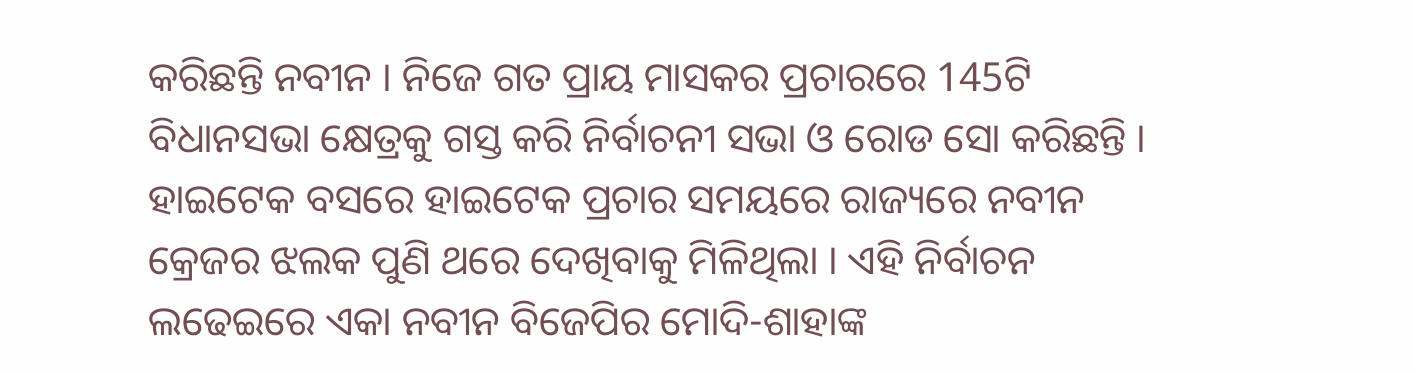କରିଛନ୍ତି ନବୀନ । ନିଜେ ଗତ ପ୍ରାୟ ମାସକର ପ୍ରଚାରରେ 145ଟି ବିଧାନସଭା କ୍ଷେତ୍ରକୁ ଗସ୍ତ କରି ନିର୍ବାଚନୀ ସଭା ଓ ରୋଡ ସୋ କରିଛନ୍ତି । ହାଇଟେକ ବସରେ ହାଇଟେକ ପ୍ରଚାର ସମୟରେ ରାଜ୍ୟରେ ନବୀନ କ୍ରେଜର ଝଲକ ପୁଣି ଥରେ ଦେଖିବାକୁ ମିଳିଥିଲା । ଏହି ନିର୍ବାଚନ ଲଢେଇରେ ଏକା ନବୀନ ବିଜେପିର ମୋଦି-ଶାହାଙ୍କ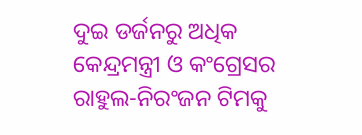ଦୁଇ ଡର୍ଜନରୁ ଅଧିକ କେନ୍ଦ୍ରମନ୍ତ୍ରୀ ଓ କଂଗ୍ରେସର ରାହୁଲ-ନିରଂଜନ ଟିମକୁ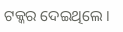ଟକ୍କର ଦେଇଥିଲେ ।